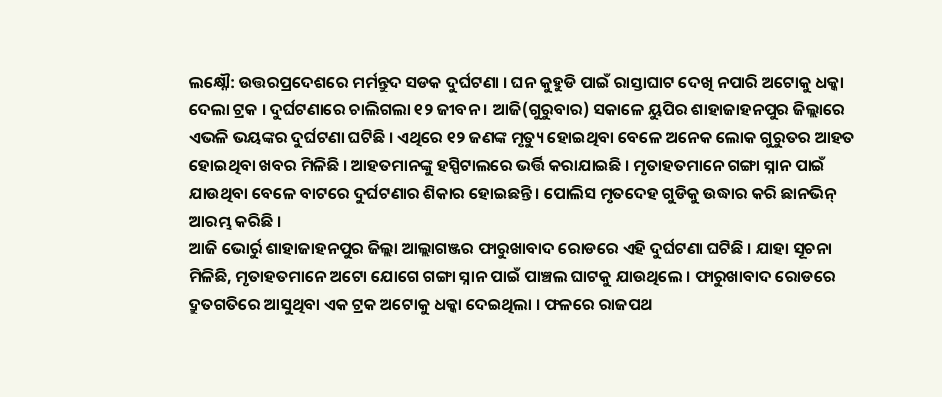ଲକ୍ଷ୍ନୌ: ଉତ୍ତରପ୍ରଦେଶରେ ମର୍ମନ୍ତୁଦ ସଡକ ଦୁର୍ଘଟଣା । ଘନ କୁହୁଡି ପାଇଁ ରାସ୍ତାଘାଟ ଦେଖି ନପାରି ଅଟୋକୁ ଧକ୍କା ଦେଲା ଟ୍ରକ । ଦୁର୍ଘଟଣାରେ ଚାଲିଗଲା ୧୨ ଜୀବନ । ଆଜି(ଗୁରୁବାର) ସକାଳେ ୟୁପିର ଶାହାଜାହନପୁର ଜିଲ୍ଲାରେ ଏଭଳି ଭୟଙ୍କର ଦୁର୍ଘଟଣା ଘଟିଛି । ଏଥିରେ ୧୨ ଜଣଙ୍କ ମୃତ୍ୟୁ ହୋଇଥିବା ବେଳେ ଅନେକ ଲୋକ ଗୁରୁତର ଆହତ ହୋଇଥିବା ଖବର ମିଳିଛି । ଆହତମାନଙ୍କୁ ହସ୍ପିଟାଲରେ ଭର୍ତ୍ତି କରାଯାଇଛି । ମୃତାହତମାନେ ଗଙ୍ଗା ସ୍ନାନ ପାଇଁ ଯାଉଥିବା ବେଳେ ବାଟରେ ଦୁର୍ଘଟଣାର ଶିକାର ହୋଇଛନ୍ତି । ପୋଲିସ ମୃତଦେହ ଗୁଡିକୁ ଉଦ୍ଧାର କରି ଛାନଭିନ୍ ଆରମ୍ଭ କରିଛି ।
ଆଜି ଭୋର୍ରୁ ଶାହାଜାହନପୁର ଜିଲ୍ଲା ଆଲ୍ଲାଗଞ୍ଜର ଫାରୁଖାବାଦ ରୋଡରେ ଏହି ଦୁର୍ଘଟଣା ଘଟିଛି । ଯାହା ସୂଚନା ମିଳିଛି, ମୃତାହତମାନେ ଅଟୋ ଯୋଗେ ଗଙ୍ଗା ସ୍ନାନ ପାଇଁ ପାଞ୍ଚଲ ଘାଟକୁ ଯାଉଥିଲେ । ଫାରୁଖାବାଦ ରୋଡରେ ଦ୍ରୁତଗତିରେ ଆସୁଥିବା ଏକ ଟ୍ରକ ଅଟୋକୁ ଧକ୍କା ଦେଇଥିଲା । ଫଳରେ ରାଜପଥ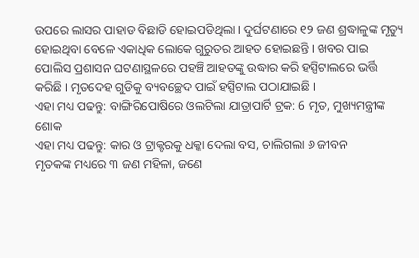ଉପରେ ଲାସର ପାହାଡ ବିଛାଡି ହୋଇପଡିଥିଲା । ଦୁର୍ଘଟଣାରେ ୧୨ ଜଣ ଶ୍ରଦ୍ଧାଳୁଙ୍କ ମୃତ୍ୟୁ ହୋଇଥିବା ବେଳେ ଏକାଧିକ ଲୋକେ ଗୁରୁତର ଆହତ ହୋଇଛନ୍ତି । ଖବର ପାଇ ପୋଲିସ ପ୍ରଶାସନ ଘଟଣାସ୍ଥଳରେ ପହଞ୍ଚି ଆହତଙ୍କୁ ଉଦ୍ଧାର କରି ହସ୍ପିଟାଲରେ ଭର୍ତ୍ତି କରିଛି । ମୃତଦେହ ଗୁଡିକୁ ବ୍ୟବଚ୍ଛେଦ ପାଇଁ ହସ୍ପିଟାଲ ପଠାଯାଇଛି ।
ଏହା ମଧ୍ୟ ପଢନ୍ତୁ: ବାଙ୍ଗିରିପୋଷିରେ ଓଲଟିଲା ଯାତ୍ରାପାର୍ଟି ଟ୍ରକ: 6 ମୃତ, ମୁଖ୍ୟମନ୍ତ୍ରୀଙ୍କ ଶୋକ
ଏହା ମଧ୍ୟ ପଢନ୍ତୁ: କାର ଓ ଟ୍ରାକ୍ଟରକୁ ଧକ୍କା ଦେଲା ବସ, ଚାଲିଗଲା ୬ ଜୀବନ
ମୃତକଙ୍କ ମଧ୍ୟରେ ୩ ଜଣ ମହିଳା, ଜଣେ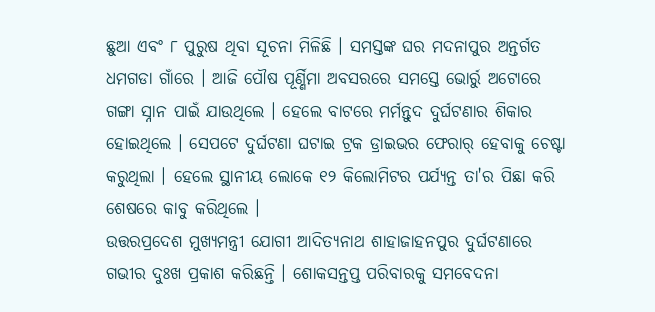ଛୁଆ ଏବଂ ୮ ପୁରୁଷ ଥିବା ସୂଚନା ମିଳିଛି । ସମସ୍ତଙ୍କ ଘର ମଦନାପୁର ଅନ୍ତର୍ଗତ ଧମଗଡା ଗାଁରେ । ଆଜି ପୌଷ ପୂର୍ଣ୍ଣିମା ଅବସରରେ ସମସ୍ତେ ଭୋର୍ରୁ ଅଟୋରେ ଗଙ୍ଗା ସ୍ନାନ ପାଇଁ ଯାଉଥିଲେ । ହେଲେ ବାଟରେ ମର୍ମନ୍ତୁଦ ଦୁର୍ଘଟଣାର ଶିକାର ହୋଇଥିଲେ । ସେପଟେ ଦୁର୍ଘଟଣା ଘଟାଇ ଟ୍ରକ ଡ୍ରାଇଭର ଫେରାର୍ ହେବାକୁ ଚେଷ୍ଟା କରୁଥିଲା । ହେଲେ ସ୍ଥାନୀୟ ଲୋକେ ୧୨ କିଲୋମିଟର ପର୍ଯ୍ୟନ୍ତ ତା'ର ପିଛା କରି ଶେଷରେ କାବୁ କରିଥିଲେ ।
ଉତ୍ତରପ୍ରଦେଶ ମୁଖ୍ୟମନ୍ତ୍ରୀ ଯୋଗୀ ଆଦିତ୍ୟନାଥ ଶାହାଜାହନପୁର ଦୁର୍ଘଟଣାରେ ଗଭୀର ଦୁଃଖ ପ୍ରକାଶ କରିଛନ୍ତି । ଶୋକସନ୍ତପ୍ତ ପରିବାରକୁ ସମବେଦନା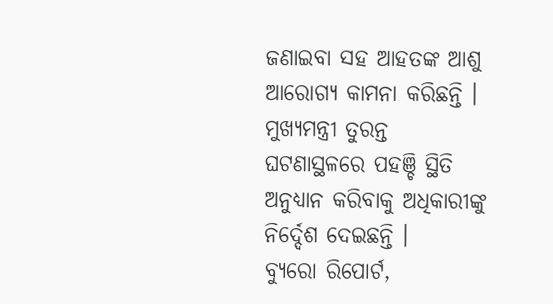ଜଣାଇବା ସହ ଆହତଙ୍କ ଆଶୁ ଆରୋଗ୍ୟ କାମନା କରିଛନ୍ତି । ମୁଖ୍ୟମନ୍ତ୍ରୀ ତୁରନ୍ତ ଘଟଣାସ୍ଥଳରେ ପହଞ୍ଚି ସ୍ଥିତି ଅନୁଧ୍ୟାନ କରିବାକୁ ଅଧିକାରୀଙ୍କୁ ନିର୍ଦ୍ଦେଶ ଦେଇଛନ୍ତି ।
ବ୍ୟୁରୋ ରିପୋର୍ଟ,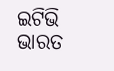ଇଟିଭି ଭାରତ